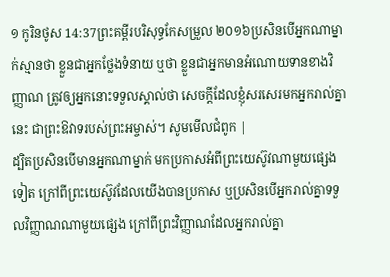១ កូរិនថូស 14:37ព្រះគម្ពីរបរិសុទ្ធកែសម្រួល ២០១៦ប្រសិនបើអ្នកណាម្នាក់ស្មានថា ខ្លួនជាអ្នកថ្លែងទំនាយ ឬថា ខ្លួនជាអ្នកមានអំណោយទានខាងវិញ្ញាណ ត្រូវឲ្យអ្នកនោះទទួលស្គាល់ថា សេចក្តីដែលខ្ញុំសរសេរមកអ្នករាល់គ្នានេះ ជាព្រះឱវាទរបស់ព្រះអម្ចាស់។ សូមមើលជំពូក |
ដ្បិតប្រសិនបើមានអ្នកណាម្នាក់ មកប្រកាសអំពីព្រះយេស៊ូវណាមួយផ្សេងទៀត ក្រៅពីព្រះយេស៊ូវដែលយើងបានប្រកាស ឬប្រសិនបើអ្នករាល់គ្នាទទួលវិញ្ញាណណាមួយផ្សេង ក្រៅពីព្រះវិញ្ញាណដែលអ្នករាល់គ្នា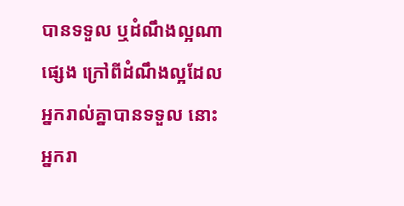បានទទួល ឬដំណឹងល្អណាផ្សេង ក្រៅពីដំណឹងល្អដែលអ្នករាល់គ្នាបានទទួល នោះអ្នករា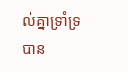ល់គ្នាទ្រាំទ្របាន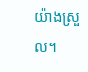យ៉ាងស្រួល។